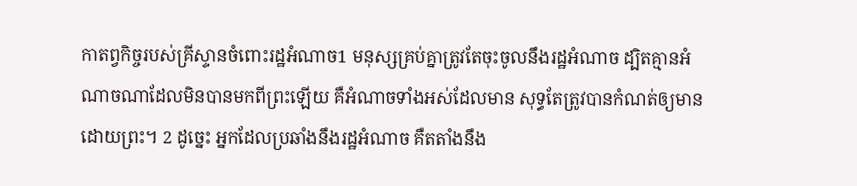កាតព្វកិច្ចរបស់គ្រីស្ទានចំពោះរដ្ឋអំណាច1 មនុស្សគ្រប់គ្នាត្រូវតែចុះចូលនឹងរដ្ឋអំណាច ដ្បិតគ្មានអំណាចណាដែលមិនបានមកពីព្រះឡើយ គឺអំណាចទាំងអស់ដែលមាន សុទ្ធតែត្រូវបានកំណត់ឲ្យមានដោយព្រះ។ 2 ដូច្នេះ អ្នកដែលប្រឆាំងនឹងរដ្ឋអំណាច គឺតតាំងនឹង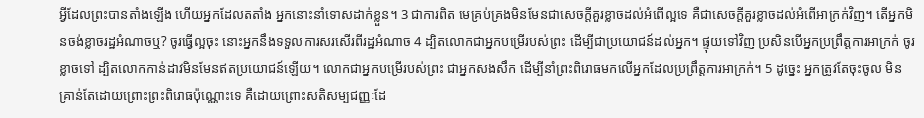អ្វីដែលព្រះបានតាំងឡើង ហើយអ្នកដែលតតាំង អ្នកនោះនាំទោសដាក់ខ្លួន។ 3 ជាការពិត មេគ្រប់គ្រងមិនមែនជាសេចក្ដីគួរខ្លាចដល់អំពើល្អទេ គឺជាសេចក្ដីគួរខ្លាចដល់អំពើអាក្រក់វិញ។ តើអ្នកមិនចង់ខ្លាចរដ្ឋអំណាចឬ? ចូរធ្វើល្អចុះ នោះអ្នកនឹងទទួលការសរសើរពីរដ្ឋអំណាច 4 ដ្បិតលោកជាអ្នកបម្រើរបស់ព្រះ ដើម្បីជាប្រយោជន៍ដល់អ្នក។ ផ្ទុយទៅវិញ ប្រសិនបើអ្នកប្រព្រឹត្តការអាក្រក់ ចូរខ្លាចទៅ ដ្បិតលោកកាន់ដាវមិនមែនឥតប្រយោជន៍ឡើយ។ លោកជាអ្នកបម្រើរបស់ព្រះ ជាអ្នកសងសឹក ដើម្បីនាំព្រះពិរោធមកលើអ្នកដែលប្រព្រឹត្តការអាក្រក់។ 5 ដូច្នេះ អ្នកត្រូវតែចុះចូល មិនគ្រាន់តែដោយព្រោះព្រះពិរោធប៉ុណ្ណោះទេ គឺដោយព្រោះសតិសម្បជញ្ញៈដែ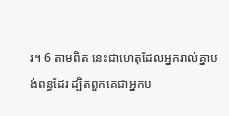រ។ 6 តាមពិត នេះជាហេតុដែលអ្នករាល់គ្នាបង់ពន្ធដែរ ដ្បិតពួកគេជាអ្នកប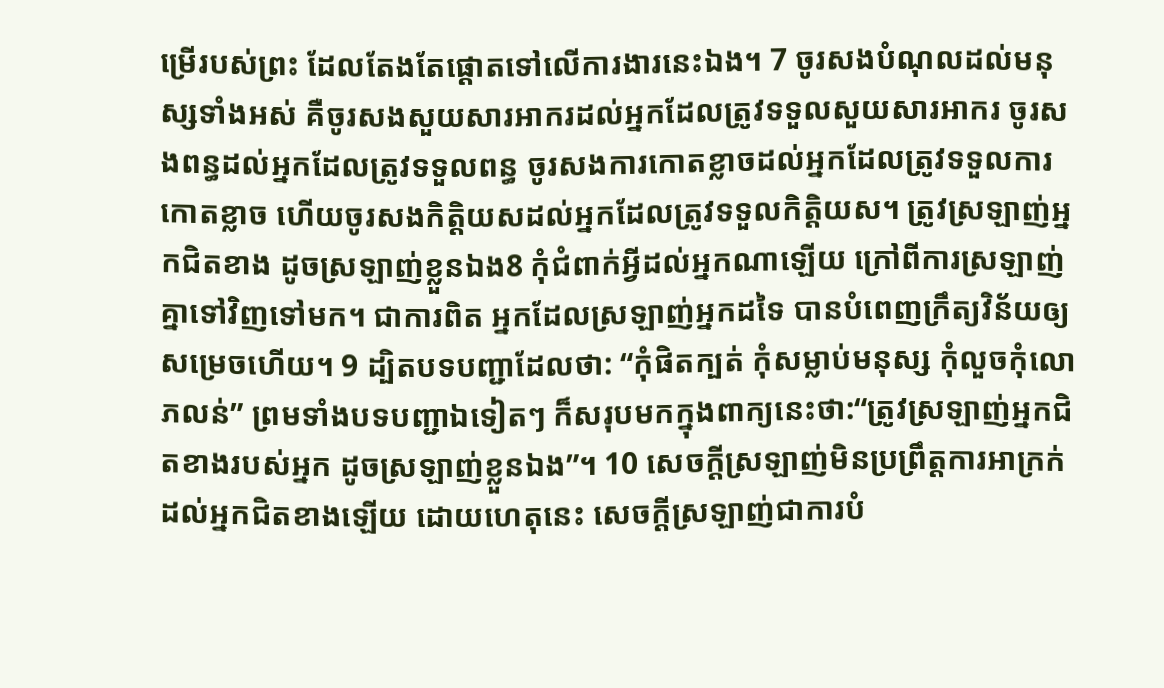ម្រើរបស់ព្រះ ដែលតែងតែផ្ដោតទៅលើការងារនេះឯង។ 7 ចូរសងបំណុលដល់មនុស្សទាំងអស់ គឺចូរសងសួយសារអាករដល់អ្នកដែលត្រូវទទួលសួយសារអាករ ចូរសងពន្ធដល់អ្នកដែលត្រូវទទួលពន្ធ ចូរសងការកោតខ្លាចដល់អ្នកដែលត្រូវទទួលការកោតខ្លាច ហើយចូរសងកិត្តិយសដល់អ្នកដែលត្រូវទទួលកិត្តិយស។ ត្រូវស្រឡាញ់អ្នកជិតខាង ដូចស្រឡាញ់ខ្លួនឯង8 កុំជំពាក់អ្វីដល់អ្នកណាឡើយ ក្រៅពីការស្រឡាញ់គ្នាទៅវិញទៅមក។ ជាការពិត អ្នកដែលស្រឡាញ់អ្នកដទៃ បានបំពេញក្រឹត្យវិន័យឲ្យសម្រេចហើយ។ 9 ដ្បិតបទបញ្ជាដែលថា: “កុំផិតក្បត់ កុំសម្លាប់មនុស្ស កុំលួចកុំលោភលន់” ព្រមទាំងបទបញ្ជាឯទៀតៗ ក៏សរុបមកក្នុងពាក្យនេះថា:“ត្រូវស្រឡាញ់អ្នកជិតខាងរបស់អ្នក ដូចស្រឡាញ់ខ្លួនឯង”។ 10 សេចក្ដីស្រឡាញ់មិនប្រព្រឹត្តការអាក្រក់ដល់អ្នកជិតខាងឡើយ ដោយហេតុនេះ សេចក្ដីស្រឡាញ់ជាការបំ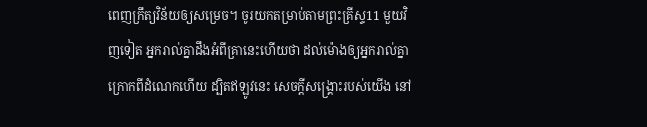ពេញក្រឹត្យវិន័យឲ្យសម្រេច។ ចូរយកតម្រាប់តាមព្រះគ្រីស្ទ11 មួយវិញទៀត អ្នករាល់គ្នាដឹងអំពីគ្រានេះហើយថា ដល់ម៉ោងឲ្យអ្នករាល់គ្នាក្រោកពីដំណេកហើយ ដ្បិតឥឡូវនេះ សេចក្ដីសង្គ្រោះរបស់យើង នៅ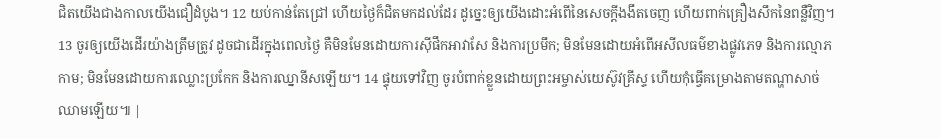ជិតយើងជាងកាលយើងជឿដំបូង។ 12 យប់កាន់តែជ្រៅ ហើយថ្ងៃក៏ជិតមកដល់ដែរ ដូច្នេះឲ្យយើងដោះអំពើនៃសេចក្ដីងងឹតចេញ ហើយពាក់គ្រឿងសឹកនៃពន្លឺវិញ។ 13 ចូរឲ្យយើងដើរយ៉ាងត្រឹមត្រូវ ដូចជាដើរក្នុងពេលថ្ងៃ គឺមិនមែនដោយការស៊ីផឹកអាវាសែ និងការប្រមឹក; មិនមែនដោយអំពើអសីលធម៌ខាងផ្លូវភេទ និងការល្មោភកាម; មិនមែនដោយការឈ្លោះប្រកែក និងការឈ្នានីសឡើយ។ 14 ផ្ទុយទៅវិញ ចូរបំពាក់ខ្លួនដោយព្រះអម្ចាស់យេស៊ូវគ្រីស្ទ ហើយកុំធ្វើគម្រោងតាមតណ្ហាសាច់ឈាមឡើយ៕ |